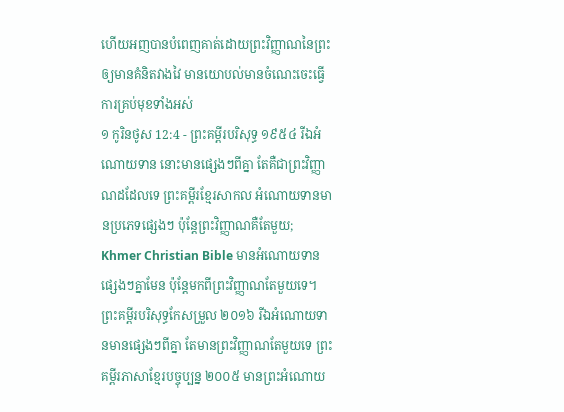ហើយអញបានបំពេញគាត់ដោយព្រះវិញ្ញាណនៃព្រះ ឲ្យមានគំនិតវាងវៃ មានយោបល់មានចំណេះចេះធ្វើការគ្រប់មុខទាំងអស់
១ កូរិនថូស 12:4 - ព្រះគម្ពីរបរិសុទ្ធ ១៩៥៤ រីឯអំណោយទាន នោះមានផ្សេងៗពីគ្នា តែគឺជាព្រះវិញ្ញាណដដែលទេ ព្រះគម្ពីរខ្មែរសាកល អំណោយទានមានប្រភេទផ្សេងៗ ប៉ុន្តែព្រះវិញ្ញាណគឺតែមួយ; Khmer Christian Bible មានអំណោយទានផ្សេងៗគ្នាមែន ប៉ុន្ដែមកពីព្រះវិញ្ញាណតែមួយទេ។ ព្រះគម្ពីរបរិសុទ្ធកែសម្រួល ២០១៦ រីឯអំណោយទានមានផ្សេងៗពីគ្នា តែមានព្រះវិញ្ញាណតែមួយទេ ព្រះគម្ពីរភាសាខ្មែរបច្ចុប្បន្ន ២០០៥ មានព្រះអំណោយ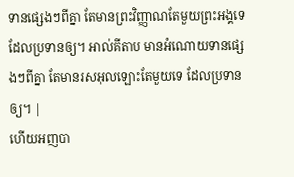ទានផ្សេងៗពីគ្នា តែមានព្រះវិញ្ញាណតែមួយព្រះអង្គទេ ដែលប្រទានឲ្យ។ អាល់គីតាប មានអំណោយទានផ្សេងៗពីគ្នា តែមានរសអុលឡោះតែមួយទេ ដែលប្រទានឲ្យ។ |
ហើយអញបា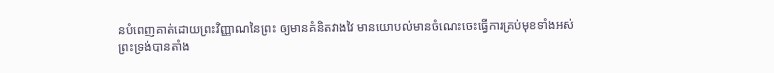នបំពេញគាត់ដោយព្រះវិញ្ញាណនៃព្រះ ឲ្យមានគំនិតវាងវៃ មានយោបល់មានចំណេះចេះធ្វើការគ្រប់មុខទាំងអស់
ព្រះទ្រង់បានតាំង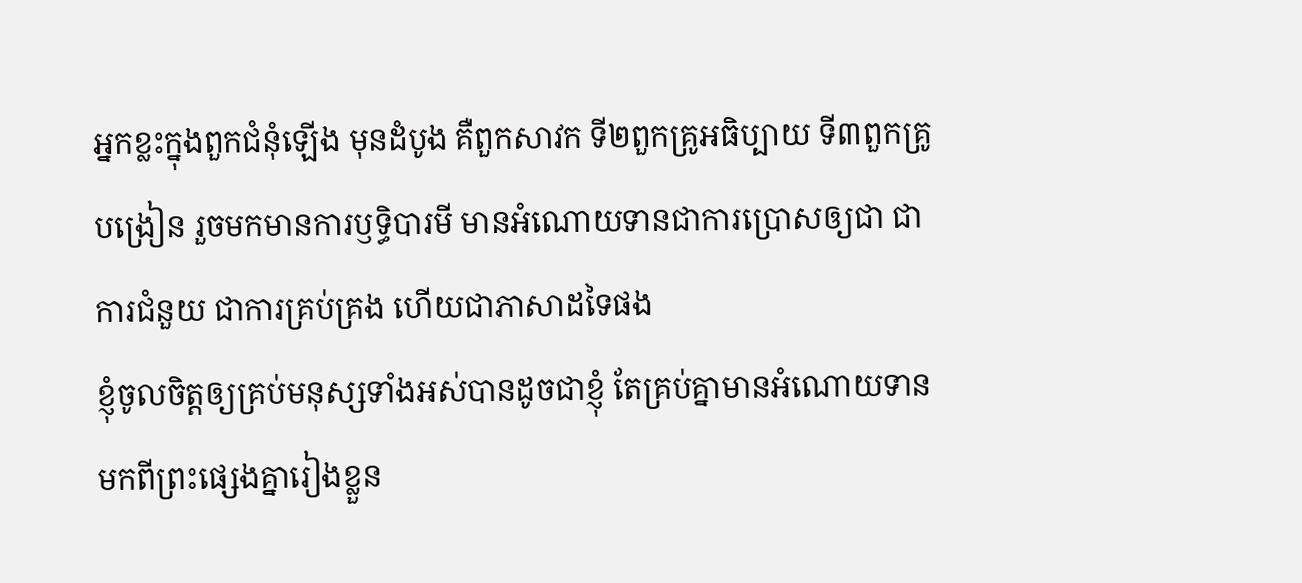អ្នកខ្លះក្នុងពួកជំនុំឡើង មុនដំបូង គឺពួកសាវក ទី២ពួកគ្រូអធិប្បាយ ទី៣ពួកគ្រូបង្រៀន រួចមកមានការឫទ្ធិបារមី មានអំណោយទានជាការប្រោសឲ្យជា ជាការជំនួយ ជាការគ្រប់គ្រង ហើយជាភាសាដទៃផង
ខ្ញុំចូលចិត្តឲ្យគ្រប់មនុស្សទាំងអស់បានដូចជាខ្ញុំ តែគ្រប់គ្នាមានអំណោយទានមកពីព្រះផ្សេងគ្នារៀងខ្លួន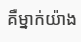គឺម្នាក់យ៉ាង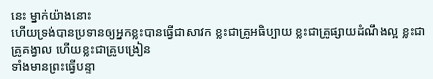នេះ ម្នាក់យ៉ាងនោះ
ហើយទ្រង់បានប្រទានឲ្យអ្នកខ្លះបានធ្វើជាសាវក ខ្លះជាគ្រូអធិប្បាយ ខ្លះជាគ្រូផ្សាយដំណឹងល្អ ខ្លះជាគ្រូគង្វាល ហើយខ្លះជាគ្រូបង្រៀន
ទាំងមានព្រះធ្វើបន្ទា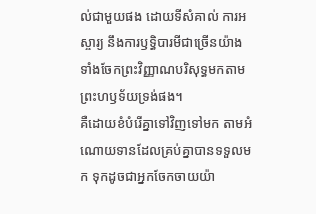ល់ជាមួយផង ដោយទីសំគាល់ ការអស្ចារ្យ នឹងការឫទ្ធិបារមីជាច្រើនយ៉ាង ទាំងចែកព្រះវិញ្ញាណបរិសុទ្ធមកតាមព្រះហឫទ័យទ្រង់ផង។
គឺដោយខំបំរើគ្នាទៅវិញទៅមក តាមអំណោយទានដែលគ្រប់គ្នាបានទទួលមក ទុកដូចជាអ្នកចែកចាយយ៉ា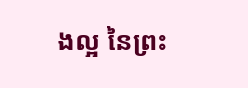ងល្អ នៃព្រះ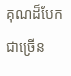គុណដ៏បែកជាច្រើន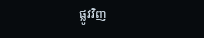ផ្លូវវិញ